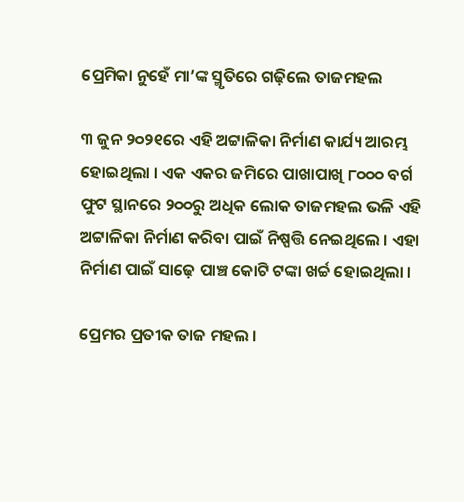ପ୍ରେମିକା ନୁହେଁ ମା’ଙ୍କ ସ୍ମୃତିରେ ଗଢ଼ିଲେ ତାଜମହଲ

୩ ଜୁନ ୨୦୨୧ରେ ଏହି ଅଟ୍ଟାଳିକା ନିର୍ମାଣ କାର୍ଯ୍ୟ ଆରମ୍ଭ ହୋଇଥିଲା । ଏକ ଏକର ଜମିରେ ପାଖାପାଖି ୮୦୦୦ ବର୍ଗ ଫୁଟ ସ୍ଥାନରେ ୨୦୦ରୁ ଅଧିକ ଲୋକ ତାଜମହଲ ଭଳି ଏହି ଅଟ୍ଟାଳିକା ନିର୍ମାଣ କରିବା ପାଇଁ ନିଷ୍ପତ୍ତି ନେଇଥିଲେ । ଏହା ନିର୍ମାଣ ପାଇଁ ସାଢ଼େ ପାଞ୍ଚ କୋଟି ଟଙ୍କା ଖର୍ଚ୍ଚ ହୋଇଥିଲା ।

ପ୍ରେମର ପ୍ରତୀକ ତାଜ ମହଲ ।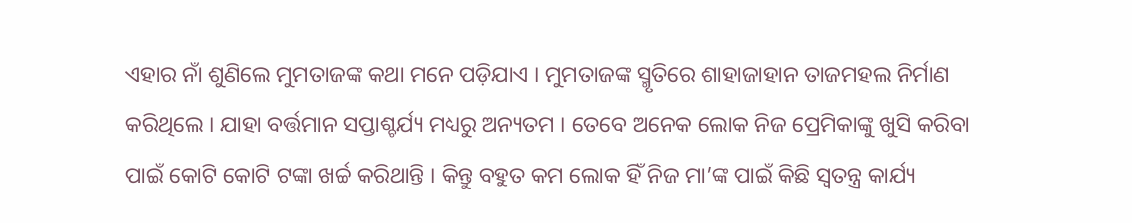ଏହାର ନାଁ ଶୁଣିଲେ ମୁମତାଜଙ୍କ କଥା ମନେ ପଡ଼ିଯାଏ । ମୁମତାଜଙ୍କ ସ୍ମୃତିରେ ଶାହାଜାହାନ ତାଜମହଲ ନିର୍ମାଣ କରିଥିଲେ । ଯାହା ବର୍ତ୍ତମାନ ସପ୍ତାଶ୍ଚର୍ଯ୍ୟ ମଧ୍ୟରୁ ଅନ୍ୟତମ । ତେବେ ଅନେକ ଲୋକ ନିଜ ପ୍ରେମିକାଙ୍କୁ ଖୁସି କରିବା ପାଇଁ କୋଟି କୋଟି ଟଙ୍କା ଖର୍ଚ୍ଚ କରିଥାନ୍ତି । କିନ୍ତୁ ବହୁତ କମ ଲୋକ ହିଁ ନିଜ ମା’ଙ୍କ ପାଇଁ କିଛି ସ୍ୱତନ୍ତ୍ର କାର୍ଯ୍ୟ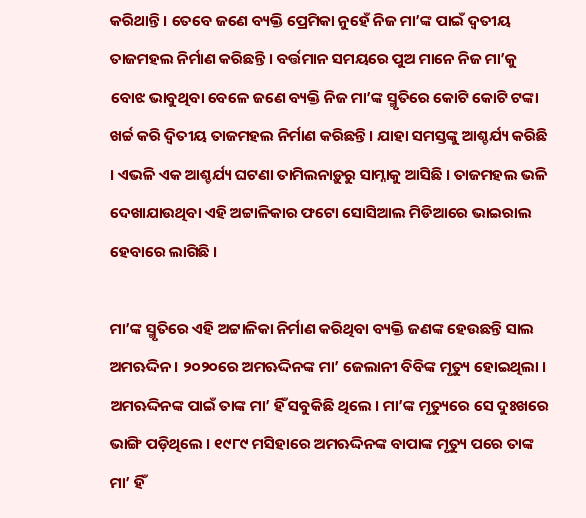କରିଥାନ୍ତି । ତେବେ ଜଣେ ବ୍ୟକ୍ତି ପ୍ରେମିକା ନୁହେଁ ନିଜ ମା’ଙ୍କ ପାଇଁ ଦ୍ୱତୀୟ ତାଜମହଲ ନିର୍ମାଣ କରିଛନ୍ତି । ବର୍ତ୍ତମାନ ସମୟରେ ପୁଅ ମାନେ ନିଜ ମା’କୁ ବୋଝ ଭାବୁଥିବା ବେଳେ ଜଣେ ବ୍ୟକ୍ତି ନିଜ ମା’ଙ୍କ ସ୍ମୃତିରେ କୋଟି କୋଟି ଟଙ୍କା ଖର୍ଚ୍ଚ କରି ଦ୍ୱିତୀୟ ତାଜମହଲ ନିର୍ମାଣ କରିଛନ୍ତି । ଯାହା ସମସ୍ତଙ୍କୁ ଆଶ୍ଚର୍ଯ୍ୟ କରିଛି । ଏଭଳି ଏକ ଆଶ୍ଚର୍ଯ୍ୟ ଘଟଣା ତାମିଲନାଡ଼ୁରୁ ସାମ୍ନାକୁ ଆସିଛି । ତାଜମହଲ ଭଳି ଦେଖାଯାଉଥିବା ଏହି ଅଟ୍ଟାଳିକାର ଫଟୋ ସୋସିଆଲ ମିଡିଆରେ ଭାଇରାଲ ହେବାରେ ଲାଗିଛି ।

ମା’ଙ୍କ ସ୍ମୃତିରେ ଏହି ଅଟ୍ଟାଳିକା ନିର୍ମାଣ କରିଥିବା ବ୍ୟକ୍ତି ଜଣଙ୍କ ହେଉଛନ୍ତି ସାଲ ଅମଋଦ୍ଦିନ । ୨୦୨୦ରେ ଅମଋଦ୍ଦିନଙ୍କ ମା’ ଜେଲାନୀ ବିବିଙ୍କ ମୃତ୍ୟୁ ହୋଇଥିଲା । ଅମଋଦ୍ଦିନଙ୍କ ପାଇଁ ତାଙ୍କ ମା’ ହିଁ ସବୁକିଛି ଥିଲେ । ମା’ଙ୍କ ମୃତ୍ୟୁରେ ସେ ଦୁଃଖରେ ଭାଙ୍ଗି ପଡ଼ିଥିଲେ । ୧୯୮୯ ମସିହାରେ ଅମଋଦ୍ଦିନଙ୍କ ବାପାଙ୍କ ମୃତ୍ୟୁ ପରେ ତାଙ୍କ ମା’ ହିଁ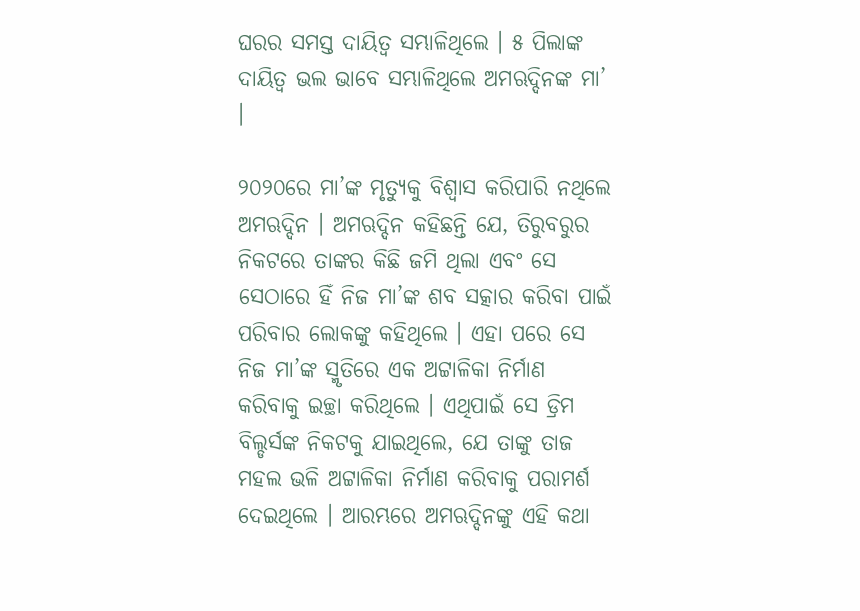ଘରର ସମସ୍ତ ଦାୟିତ୍ୱ ସମ୍ଭାଳିଥିଲେ । ୫ ପିଲାଙ୍କ ଦାୟିତ୍ୱ ଭଲ ଭାବେ ସମ୍ଭାଳିଥିଲେ ଅମଋଦ୍ଦିନଙ୍କ ମା’ ।

୨୦୨୦ରେ ମା’ଙ୍କ ମୃତ୍ୟୁକୁ ବିଶ୍ୱାସ କରିପାରି ନଥିଲେ ଅମଋଦ୍ଦିନ । ଅମଋଦ୍ଦିନ କହିଛନ୍ତି ଯେ, ତିରୁବରୁର ନିକଟରେ ତାଙ୍କର କିଛି ଜମି ଥିଲା ଏବଂ ସେ ସେଠାରେ ହିଁ ନିଜ ମା’ଙ୍କ ଶବ ସତ୍କାର କରିବା ପାଇଁ ପରିବାର ଲୋକଙ୍କୁ କହିଥିଲେ । ଏହା ପରେ ସେ ନିଜ ମା’ଙ୍କ ସ୍ମୃତିରେ ଏକ ଅଟ୍ଟାଳିକା ନିର୍ମାଣ କରିବାକୁ ଇଚ୍ଛା କରିଥିଲେ । ଏଥିପାଇଁ ସେ ଡ୍ରିମ ବିଲ୍ଡର୍ସଙ୍କ ନିକଟକୁ ଯାଇଥିଲେ, ଯେ ତାଙ୍କୁ ତାଜ ମହଲ ଭଳି ଅଟ୍ଟାଳିକା ନିର୍ମାଣ କରିବାକୁ ପରାମର୍ଶ ଦେଇଥିଲେ । ଆରମ୍ଭରେ ଅମଋଦ୍ଦିନଙ୍କୁ ଏହି କଥା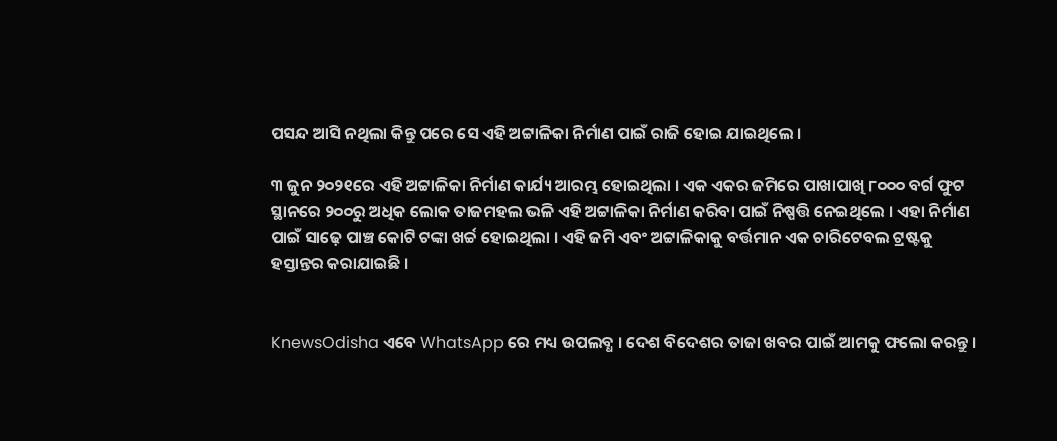ପସନ୍ଦ ଆସି ନଥିଲା କିନ୍ତୁ ପରେ ସେ ଏହି ଅଟ୍ଟାଳିକା ନିର୍ମାଣ ପାଇଁ ରାଜି ହୋଇ ଯାଇଥିଲେ ।

୩ ଜୁନ ୨୦୨୧ରେ ଏହି ଅଟ୍ଟାଳିକା ନିର୍ମାଣ କାର୍ଯ୍ୟ ଆରମ୍ଭ ହୋଇଥିଲା । ଏକ ଏକର ଜମିରେ ପାଖାପାଖି ୮୦୦୦ ବର୍ଗ ଫୁଟ ସ୍ଥାନରେ ୨୦୦ରୁ ଅଧିକ ଲୋକ ତାଜମହଲ ଭଳି ଏହି ଅଟ୍ଟାଳିକା ନିର୍ମାଣ କରିବା ପାଇଁ ନିଷ୍ପତ୍ତି ନେଇଥିଲେ । ଏହା ନିର୍ମାଣ ପାଇଁ ସାଢ଼େ ପାଞ୍ଚ କୋଟି ଟଙ୍କା ଖର୍ଚ୍ଚ ହୋଇଥିଲା । ଏହି ଜମି ଏବଂ ଅଟ୍ଟାଳିକାକୁ ବର୍ତ୍ତମାନ ଏକ ଚାରିଟେବଲ ଟ୍ରଷ୍ଟକୁ ହସ୍ତାନ୍ତର କରାଯାଇଛି ।


KnewsOdisha ଏବେ WhatsApp ରେ ମଧ୍ୟ ଉପଲବ୍ଧ । ଦେଶ ବିଦେଶର ତାଜା ଖବର ପାଇଁ ଆମକୁ ଫଲୋ କରନ୍ତୁ ।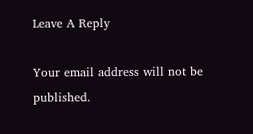Leave A Reply

Your email address will not be published.